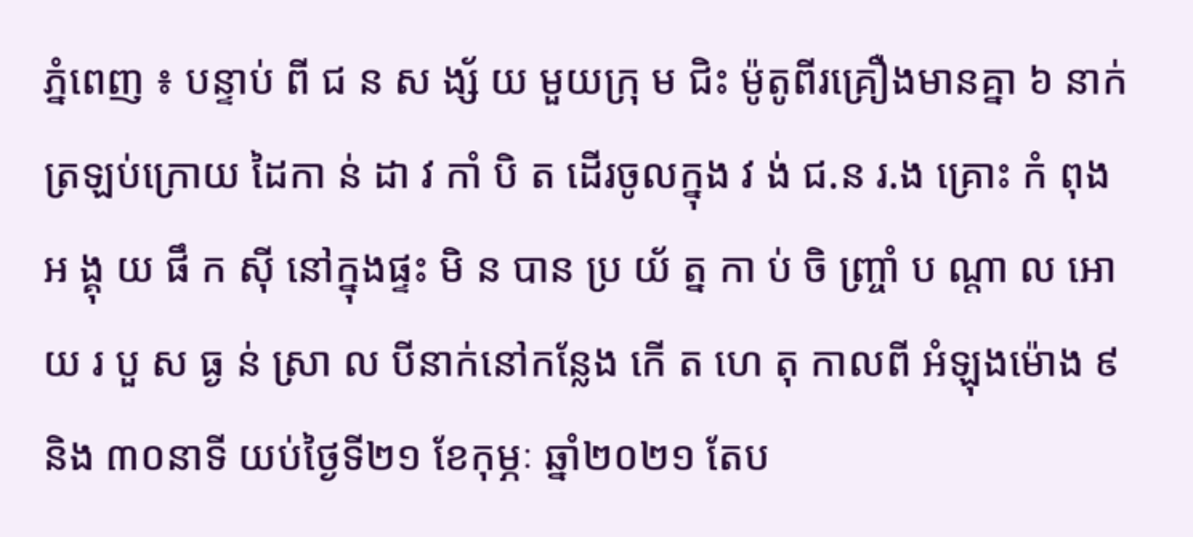ភ្នំពេញ ៖ បន្ទាប់ ពី ជ ន ស ង្ស័ យ មួយក្រុ ម ជិះ ម៉ូតូពីរគ្រឿងមានគ្នា ៦ នាក់ ត្រឡប់ក្រោយ ដៃកា ន់ ដា វ កាំ បិ ត ដេីរចូលក្នុង វ ង់ ជ.ន រ.ង គ្រោះ កំ ពុង អ ង្គុ យ ផឹ ក ស៊ី នៅក្នុងផ្ទះ មិ ន បាន ប្រ យ័ ត្ន កា ប់ ចិ ញ្ច្រាំ ប ណ្តា ល អោយ រ បួ ស ធ្ង ន់ ស្រា ល បីនាក់នៅកន្លែង កេី ត ហេ តុ កាលពី អំឡុងម៉ោង ៩និង ៣០នាទី យប់ថ្ងៃទី២១ ខែកុម្ភៈ ឆ្នាំ២០២១ តែប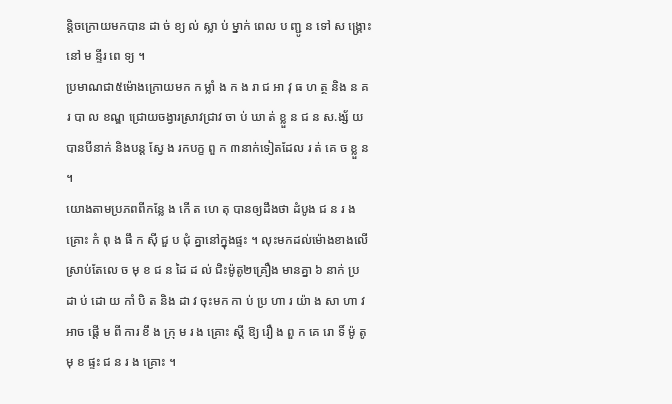ន្តិចក្រោយមកបាន ដា ច់ ខ្យ ល់ ស្លា ប់ ម្នាក់ ពេល ប ញ្ជូ ន ទៅ ស ង្គ្រោះ នៅ ម ន្ទីរ ពេ ទ្យ ។
ប្រមាណជា៥ម៉ោងក្រោយមក ក ម្លាំ ង ក ង រា ជ អា វុ ធ ហ ត្ថ និង ន គរ បា ល ខណ្ឌ ជ្រោយចង្វារស្រាវជ្រាវ ចា ប់ ឃា ត់ ខ្លួ ន ជ ន ស.ង្ស័ យ បានបីនាក់ និងបន្ត ស្វែ ង រកបក្ខ ពួ ក ៣នាក់ទៀតដែល រ ត់ គេ ច ខ្លួ ន ។
យោងតាមប្រភពពីកន្លែ ង កើ ត ហេ តុ បានឲ្យដឹងថា ដំបូង ជ ន រ ង គ្រោះ កំ ពុ ង ផឹ ក ស៊ី ជួ ប ជុំ គ្នានៅក្នុងផ្ទះ ។ លុះមកដល់ម៉ោងខាងលើ ស្រាប់តែលេ ច មុ ខ ជ ន ដៃ ដ ល់ ជិះម៉ូតូ២គ្រឿង មានគ្នា ៦ នាក់ ប្រ ដា ប់ ដោ យ កាំ បិ ត និង ដា វ ចុះមក កា ប់ ប្រ ហា រ យ៉ា ង សា ហា វ អាច ផ្តេី ម ពី ការ ខឹ ង ក្រុ ម រ ង គ្រោះ ស្ដី ឱ្យ រឿ ង ពួ ក គេ រោ ទិ៍ ម៉ូ តូ មុ ខ ផ្ទះ ជ ន រ ង គ្រោះ ។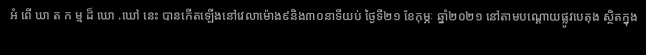អំ ពេី ឃា ត ក ម្ម ដ៏ ឃោ .ឃៅ នេះ បានកើតឡើងនៅវេលាម៉ោង៩និង៣០នាទីយប់ ថ្ងៃទី២១ ខែកុម្ភៈ ឆ្នាំ២០២១ នៅតាមបណ្តោយផ្លូវបេតុង ស្ថិតក្នុង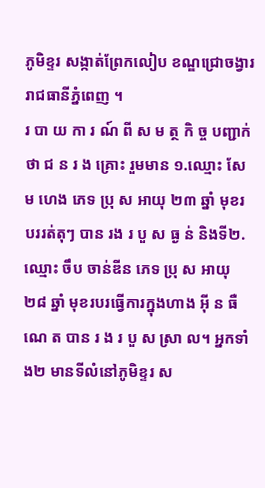ភូមិខ្ទរ សង្កាត់ព្រែកលៀប ខណ្ឌជ្រោចង្វារ រាជធានីភ្នំពេញ ។
រ បា យ កា រ ណ៍ ពី ស ម ត្ថ កិ ច្ច បញ្ជាក់ថា ជ ន រ ង គ្រោះ រួមមាន ១.ឈ្មោះ សែម ហេង ភេទ ប្រុ ស អាយុ ២៣ ឆ្នាំ មុខរបររត់តុៗ បាន រង រ បួ ស ធ្ង ន់ និងទី២.ឈ្មោះ ចឹប ចាន់ឌីន ភេទ ប្រុ ស អាយុ ២៨ ឆ្នាំ មុខរបរធ្វើការក្នុងហាង អុី ន ធឺ ណេ ត បាន រ ង រ បួ ស ស្រា ល។ អ្នកទាំង២ មានទីលំនៅភូមិខ្ទរ ស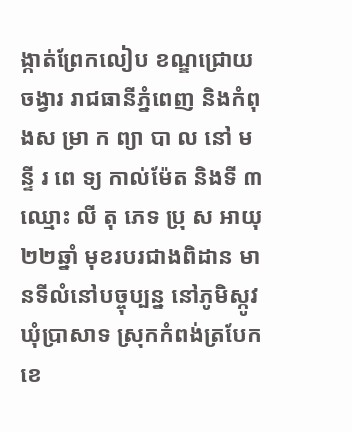ង្កាត់ព្រែកលៀប ខណ្ឌជ្រោយចង្វារ រាជធានីភ្នំពេញ និងកំពុងស ម្រា ក ព្យា បា ល នៅ ម ន្ទី រ ពេ ទ្យ កាល់ម៉ែត និងទី ៣ ឈ្មោះ លី តុ ភេទ ប្រុ ស អាយុ ២២ឆ្នាំ មុខរបរជាងពិដាន មានទីលំនៅបច្ចុប្បន្ន នៅភូមិស្កូវ ឃុំប្រាសាទ ស្រុកកំពង់ត្របែក ខេ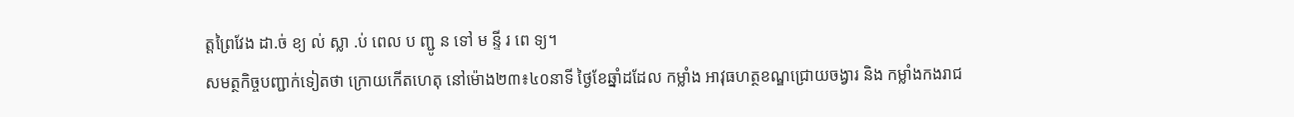ត្តព្រៃវែង ដា.ច់ ខ្យ ល់ ស្លា .ប់ ពេល ប ញ្ជូ ន ទៅ ម ន្ទី រ ពេ ទ្យ។
សមត្ថកិច្ចបញ្ជាក់ទៀតថា ក្រោយកើតហេតុ នៅម៉ោង២៣៖៤០នាទី ថ្ងៃខែឆ្នាំដដែល កម្លាំង ឣាវុធហត្ថខណ្ឌជ្រោយចង្វារ និង កម្លាំងកងរាជ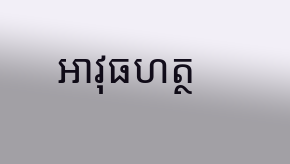អាវុធហត្ថ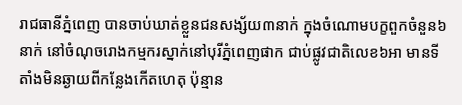រាជធានីភ្នំពេញ បានចាប់ឃាត់ខ្លួនជនសង្ស័យ៣នាក់ ក្នុងចំណោមបក្ខពួកចំនួន៦នាក់ នៅចំណុចរោងកម្មករស្នាក់នៅបុរីភ្នំពេញផាក ជាប់ផ្លូវជាតិលេខ៦អា មានទីតាំងមិនឆ្ងាយពីកន្លែងកេីតហេតុ ប៉ុន្មាន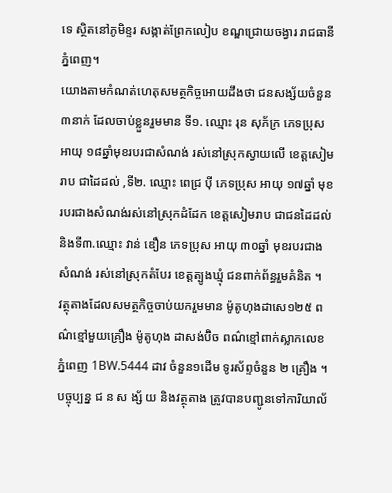ទេ ស្ថិតនៅភូមិខ្ទរ សង្កាត់ព្រែកលៀប ខណ្ឌជ្រោយចង្វារ រាជធានីភ្នំពេញ។
យោងតាមកំណត់ហេតុសមត្ថកិច្ចអោយដឹងថា ជនសង្ស័យចំនួន៣នាក់ ដែលចាប់ខ្លួនរួមមាន ទី១. ឈ្មោះ រុន សុភ័ក្រ ភេទប្រុស អាយុ ១៨ឆ្នាំមុខរបរជាសំណង់ រស់នៅស្រុកស្វាយលើ ខេត្តសៀមរាប ជាដៃដល់ ,ទី២. ឈ្មោះ ពេជ្រ ប៉ី ភេទប្រុស អាយុ ១៧ឆ្នាំ មុខរបរជាងសំណង់រស់នៅស្រុកដំដែក ខេត្តសៀមរាប ជាជនដៃដល់ និងទី៣.ឈ្មោះ វាន់ ឌឿន ភេទប្រុស អាយុ ៣០ឆ្នាំ មុខរបរជាងសំណង់ រស់នៅស្រុកតំបែរ ខេត្តត្បូងឃ្មុំ ជនពាក់ព័ន្ធរួមគំនិត ។
វត្ថុតាងដែលសមត្ថកិច្ចចាប់យករួមមាន ម៉ូតូហុងដាសេ១២៥ ពណ៌ខ្មៅមួយគ្រឿង ម៉ូតូហុង ដាសង់ប៊ិច ពណ៌ខ្មៅពាក់ស្លាកលេខភ្នំពេញ 1BW.5444 ដាវ ចំនួន១ដើម ទូរស័ព្ទចំនួន ២ គ្រឿង ។
បច្ចុប្បន្ន ជ ន ស ង្ស័ យ និងវត្ថុតាង ត្រូវបានបញ្ជូនទៅការិយាល័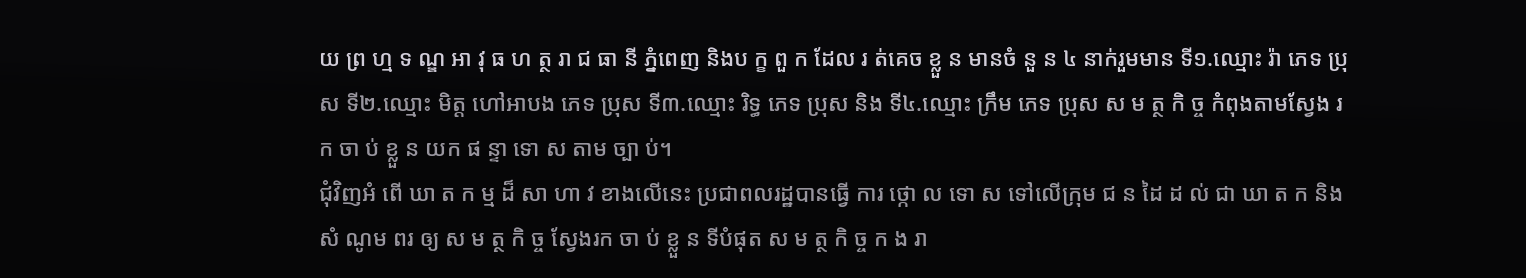យ ព្រ ហ្ម ទ ណ្ឌ អា វុ ធ ហ ត្ថ រា ជ ធា នី ភ្នំពេញ និងប ក្ខ ពួ ក ដែល រ ត់គេច ខ្លួ ន មានចំ នួ ន ៤ នាក់រួមមាន ទី១.ឈ្មោះ រ៉ា ភេទ ប្រុស ទី២.ឈ្មោះ មិត្ត ហៅអាបង ភេទ ប្រុស ទី៣.ឈ្មោះ រិទ្ធ ភេទ ប្រុស និង ទី៤.ឈ្មោះ ក្រឹម ភេទ ប្រុស ស ម ត្ថ កិ ច្ច កំពុងតាមស្វែង រ ក ចា ប់ ខ្លួ ន យក ផ ន្ទា ទោ ស តាម ច្បា ប់។
ជុំវិញអំ ពើ ឃា ត ក ម្ម ដ៏ សា ហា វ ខាងលើនេះ ប្រជាពលរដ្ឋបានធ្វើ ការ ថ្កោ ល ទោ ស ទៅលើក្រុម ជ ន ដៃ ដ ល់ ជា ឃា ត ក និង សំ ណូម ពរ ឲ្យ ស ម ត្ថ កិ ច្ច ស្វែងរក ចា ប់ ខ្លួ ន ទីបំផុត ស ម ត្ថ កិ ច្ច ក ង រា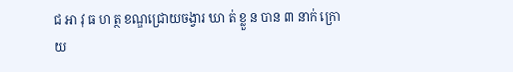ជ អា វុ ធ ហ ត្ថ ខណ្ឌជ្រោយចង្វារ ឃា ត់ ខ្លួ ន បាន ៣ នាក់ ក្រោយ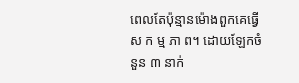ពេលតែប៉ុន្មានម៉ោងពួកគេធ្វើស ក ម្ម ភា ព។ ដោយឡែកចំនួន ៣ នាក់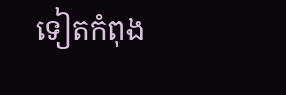ទៀតកំពុង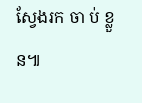ស្វែងរក ចា ប់ ខ្លួ ន៕